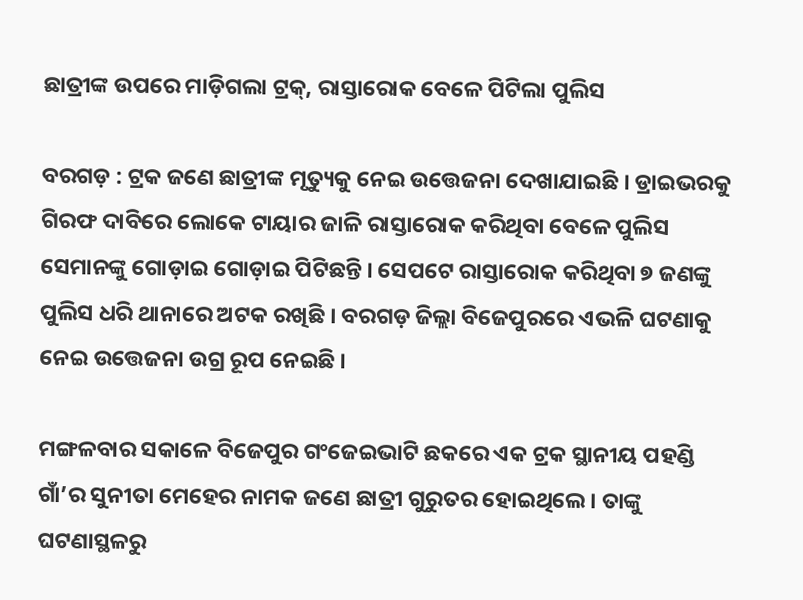ଛାତ୍ରୀଙ୍କ ଉପରେ ମାଡ଼ିଗଲା ଟ୍ରକ୍‌, ରାସ୍ତାରୋକ ବେଳେ ପିଟିଲା ପୁଲିସ

ବରଗଡ଼ : ଟ୍ରକ ଜଣେ ଛାତ୍ରୀଙ୍କ ମୃତ୍ୟୁକୁ ନେଇ ଉତ୍ତେଜନା ଦେଖାଯାଇଛି । ଡ୍ରାଇଭରକୁ ଗିରଫ ଦାବିରେ ଲୋକେ ଟାୟାର ଜାଳି ରାସ୍ତାରୋକ କରିଥିବା ବେଳେ ପୁଲିସ ସେମାନଙ୍କୁ ଗୋଡ଼ାଇ ଗୋଡ଼ାଇ ପିଟିଛନ୍ତି । ସେପଟେ ରାସ୍ତାରୋକ କରିଥିବା ୭ ଜଣଙ୍କୁ ପୁଲିସ ଧରି ଥାନାରେ ଅଟକ ରଖିଛି । ବରଗଡ଼ ଜିଲ୍ଲା ବିଜେପୁରରେ ଏଭଳି ଘଟଣାକୁ ନେଇ ଉତ୍ତେଜନା ଉଗ୍ର ରୂପ ନେଇଛି ।

ମଙ୍ଗଳବାର ସକାଳେ ବିଜେପୁର ଗଂଜେଇଭାଟି ଛକରେ ଏକ ଟ୍ରକ ସ୍ଥାନୀୟ ପହଣ୍ଡି ଗାଁ’ର ସୁନୀତା ମେହେର ନାମକ ଜଣେ ଛାତ୍ରୀ ଗୁରୁତର ହୋଇଥିଲେ । ତାଙ୍କୁ ଘଟଣାସ୍ଥଳରୁ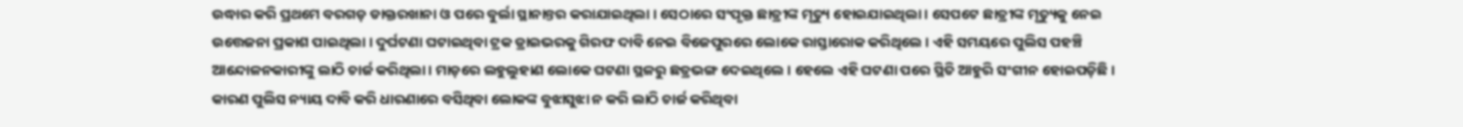ଉଦ୍ଧାର କରି ପ୍ରଥମେ ବରଗଡ଼ ଡାକ୍ତରଖାନା ଓ ପରେ ବୁର୍ଲା ସ୍ଥାନାନ୍ତର କରାଯାଇଥିଲା । ସେଠାରେ ସଂପୃକ୍ତ ଛାତ୍ରୀଙ୍କ ମୃତ୍ୟୁ ହୋଇଯାଇଥିଲା । ସେପଟେ ଛାତ୍ରୀଙ୍କ ମୃତ୍ୟୁକୁ ନେଇ ଉତ୍ତେଜନା ପ୍ରକାଶ ପାଇଥିଲା । ଦୁର୍ଘଟଣା ଘଟାଇଥିବା ଟ୍ରକ ଡ୍ରାଇଭରକୁ ଗିରଫ ଦାବି ନେଇ ବିଜେପୁରରେ ଲୋକେ ରାସ୍ତାରୋକ କରିଥିଲେ । ଏହି ସମୟରେ ପୁଲିସ ପହଞ୍ଚି ଆନ୍ଦୋଳନକାରୀଙ୍କୁ ଲାଠି ଚାର୍ଜ କରିଥିଲା । ମାଡ଼ରେ ଲହୁଲୁହାଣ ଲୋକେ ଘଟଣା ସ୍ଥଳରୁ ଛତ୍ରଭଙ୍ଗ ଦେଇଥିଲେ । ହେଲେ ଏହି ଘଟଣା ପରେ ସ୍ଥିତି ଆହୁରି ସଂଗୀନ ହୋଇପଡ଼ିଛି । କାରଣ ପୁଲିସ ନ୍ୟାୟ ଦାବି କରି ଧାରଣାରେ ବସିଥିବା ଲୋକଙ୍କ ବୁଝାସୁଝା ନ କରି ଲାଠି ଚାର୍ଜ କରିଥିବା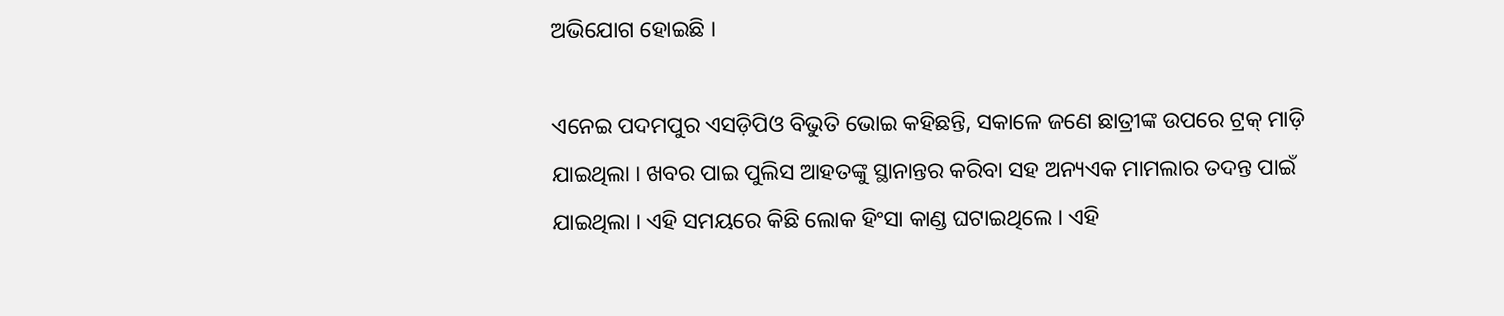ଅଭିଯୋଗ ହୋଇଛି ।

ଏନେଇ ପଦମପୁର ଏସଡ଼ିପିଓ ବିଭୁତି ଭୋଇ କହିଛନ୍ତି, ସକାଳେ ଜଣେ ଛାତ୍ରୀଙ୍କ ଉପରେ ଟ୍ରକ୍‌ ମାଡ଼ି ଯାଇଥିଲା । ଖବର ପାଇ ପୁଲିସ ଆହତଙ୍କୁ ସ୍ଥାନାନ୍ତର କରିବା ସହ ଅନ୍ୟଏକ ମାମଲାର ତଦନ୍ତ ପାଇଁ ଯାଇଥିଲା । ଏହି ସମୟରେ କିଛି ଲୋକ ହିଂସା କାଣ୍ଡ ଘଟାଇଥିଲେ । ଏହି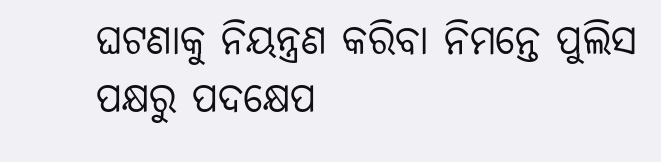ଘଟଣାକୁ ନିୟନ୍ତ୍ରଣ କରିବା ନିମନ୍ତେ ପୁଲିସ ପକ୍ଷରୁ ପଦକ୍ଷେପ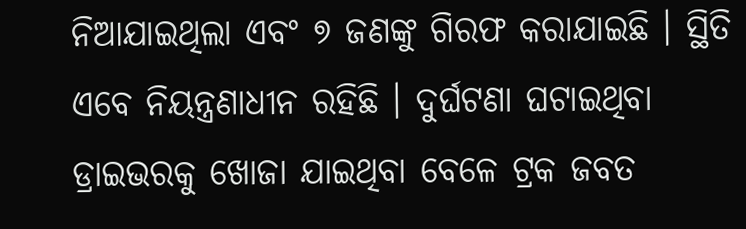ନିଆଯାଇଥିଲା ଏବଂ ୭ ଜଣଙ୍କୁ ଗିରଫ କରାଯାଇଛି । ସ୍ଥିତି ଏବେ ନିୟନ୍ତ୍ରଣାଧୀନ ରହିଛି । ଦୁର୍ଘଟଣା ଘଟାଇଥିବା ଡ୍ରାଇଭରକୁ ଖୋଜା ଯାଇଥିବା ବେଳେ ଟ୍ରକ ଜବତ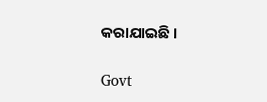କରାଯାଇଛି ।

Govt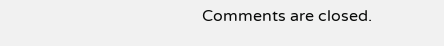Comments are closed.